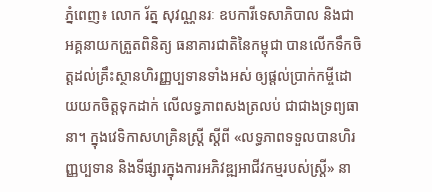ភ្នំពេញ៖ លោក រ័ត្ន សុវណ្ណនរៈ ឧបការីទេសាភិបាល និងជាអគ្គនាយកត្រួតពិនិត្យ ធនាគារជាតិនៃកម្ពុជា បានលើកទឹកចិត្តដល់គ្រឹះស្ថានហិរញ្ញប្បទានទាំងអស់ ឲ្យផ្តល់ប្រាក់កម្ចីដោយយកចិត្តទុកដាក់ លើលទ្ធភាពសងត្រលប់ ជាជាងទ្រព្យធានា។ ក្នុងវេទិកាសហគ្រិនស្ត្រី ស្តីពី «លទ្ធភាពទទួលបានហិរញ្ញប្បទាន និងទីផ្សារក្នុងការអភិវឌ្ឍអាជីវកម្មរបស់ស្រ្តី» នា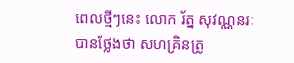ពេលថ្មីៗនេះ លោក រ័ត្ន សុវណ្ណនរៈ បានថ្លែងថា សហគ្រិនត្រូ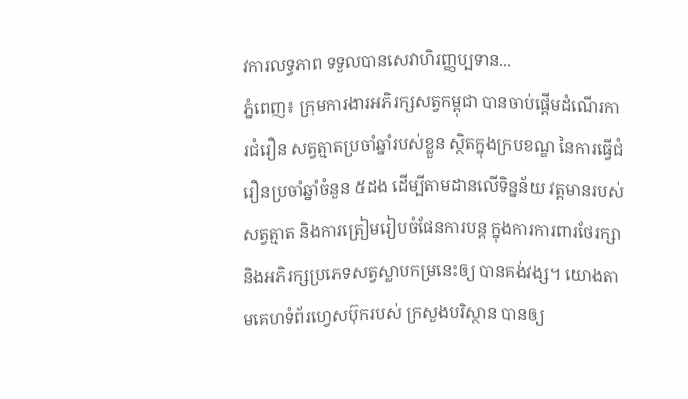វការលទ្ធភាព ទទួលបានសេវាហិរញ្ញប្បទាន...
ភ្នំពេញ៖ ក្រុមការងារអភិរក្សសត្វកម្ពុជា បានចាប់ផ្តើមដំណើរការជំរឿន សត្វត្មាតប្រចាំឆ្នាំរបស់ខ្លួន ស្ថិតក្នុងក្របខណ្ឌ នៃការធ្វើជំរឿនប្រចាំឆ្នាំចំនួន ៥ដង ដើម្បីតាមដានលើទិន្នន័យ វត្តមានរបស់សត្វត្មាត និងការត្រៀមរៀបចំផែនការបន្ត ក្នុងការការពារថែរក្សា និងអភិរក្សប្រភេទសត្វស្លាបកម្រនេះឲ្យ បានគង់វង្ស។ យោងតាមគេហទំព័រហ្វេសប៊ុករបស់ ក្រសួងបរិស្ថាន បានឲ្យ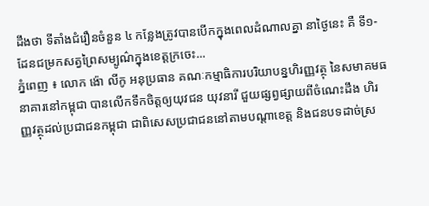ដឹងថា ទីតាំងជំរឿនចំនួន ៤ កន្លែងត្រូវបានបើកក្នុងពេលដំណាលគ្នា នាថ្ងៃនេះ គឺ ទី១-ដែនជម្រកសត្វព្រៃសម្បូណ៌ក្នុងខេត្តក្រចេះ...
ភ្នំពេញ ៖ លោក ង៉ោ លីកូ អនុប្រធាន គណៈកម្មាធិការបរិយាបន្នហិរញ្ញវត្ថុ នៃសមាគមធនាគារនៅកម្ពុជា បានលើកទឹកចិត្តឲ្យយុវជន យុវនារី ជួយផ្សព្វផ្សាយពីចំណេះដឹង ហិរញ្ញវត្ថុដល់ប្រជាជនកម្ពុជា ជាពិសេសប្រជាជននៅតាមបណ្តាខេត្ត និងជនបទដាច់ស្រ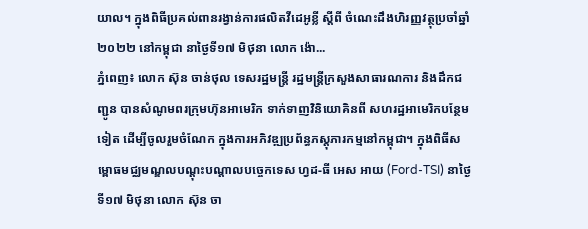យាល។ ក្នុងពិធីប្រគល់ពានរង្វាន់ការផលិតវីដេអូខ្លី ស្តីពី ចំណេះដឹងហិរញ្ញវត្ថុប្រចាំឆ្នាំ២០២២ នៅកម្ពុជា នាថ្ងៃទី១៧ មិថុនា លោក ង៉ោ...
ភ្នំពេញ៖ លោក ស៊ុន ចាន់ថុល ទេសរដ្ឋមន្រ្តី រដ្ឋមន្រ្តីក្រសួងសាធារណការ និងដឹកជញ្ជូន បានសំណូមពរក្រុមហ៊ុនអាមេរិក ទាក់ទាញវិនិយោគិនពី សហរដ្ឋអាមេរិកបន្ថែមទៀត ដើម្បីចូលរួមចំណែក ក្នុងការអភិវឌ្ឍប្រព័ន្ធភស្តុភារកម្មនៅកម្ពុជា។ ក្នុងពិធីសម្ពោធមជ្ឈមណ្ឌលបណ្ដុះបណ្ដាលបច្ចេកទេស ហ្វដ-ធី អេស អាយ (Ford-TSI) នាថ្ងៃទី១៧ មិថុនា លោក ស៊ុន ចា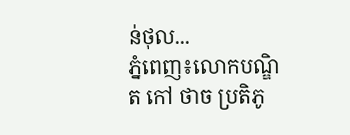ន់ថុល...
ភ្នំពេញ៖លោកបណ្ឌិត កៅ ថាច ប្រតិភូ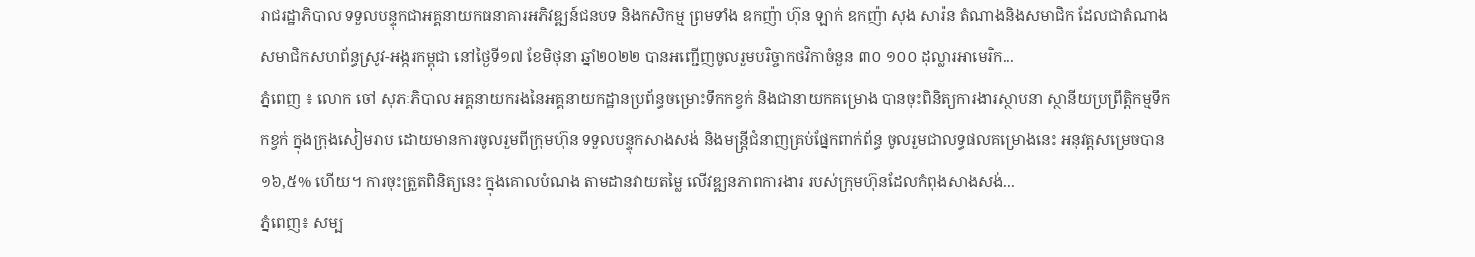រាជរដ្ឋាភិបាល ទទួលបន្ទុកជាអគ្គនាយកធនាគារអភិវឌ្ឍន៍ជនបទ និងកសិកម្ម ព្រមទាំង ឧកញ៉ា ហ៊ុន ឡាក់ ឧកញ៉ា សុង សារ៉ន តំណាងនិងសមាជិក ដែលជាតំណាងសមាជិកសហព័ន្ធស្រូវ-អង្ករកម្ពុជា នៅថ្ងៃទី១៧ ខែមិថុនា ឆ្នាំ២០២២ បានអញ្ជើញចូលរួមបរិច្ចាកថវិកាចំនួន ៣០ ១០០ ដុល្លារអាមេរិក...
ភ្នំពេញ ៖ លោក ចៅ សុភៈភិបាល អគ្គនាយករងនៃអគ្គនាយកដ្ឋានប្រព័ន្ធចម្រោះទឹកកខ្វក់ និងជានាយកគម្រោង បានចុះពិនិត្យការងារស្ថាបនា ស្ថានីយប្រព្រឹត្តិកម្មទឹកកខ្វក់ ក្នុងក្រុងសៀមរាប ដោយមានការចូលរួមពីក្រុមហ៊ុន ទទួលបន្ទុកសាងសង់ និងមន្ត្រីជំនាញគ្រប់ផ្នែកពាក់ព័ន្ធ ចូលរួមជាលទ្ធផលគម្រោងនេះ អនុវត្តសម្រេចបាន ១៦,៥% ហើយ។ ការចុះត្រួតពិនិត្យនេះ ក្នុងគោលបំណង តាមដានវាយតម្លៃ លើវឌ្ឍនភាពការងារ របស់ក្រុមហ៊ុនដែលកំពុងសាងសង់...
ភ្នំពេញ៖ សម្ប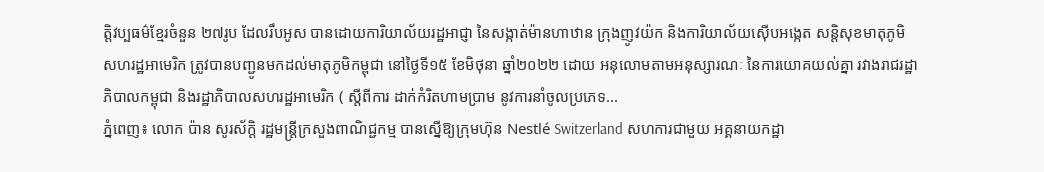ត្តិវប្បធម៌ខ្មែរចំនួន ២៧រូប ដែលរឹបអូស បានដោយការិយាល័យរដ្ឋអាជ្ញា នៃសង្កាត់ម៉ានហាឋាន ក្រុងញូវយ៉ក និងការិយាល័យស៊ើបអង្កេត សន្តិសុខមាតុភូមិសហរដ្ឋអាមេរិក ត្រូវបានបញ្ជូនមកដល់មាតុភូមិកម្ពុជា នៅថ្ងៃទី១៥ ខែមិថុនា ឆ្នាំ២០២២ ដោយ អនុលោមតាមអនុស្សារណៈ នៃការយោគយល់គ្នា រវាងរាជរដ្ឋាភិបាលកម្ពុជា និងរដ្ឋាភិបាលសហរដ្ឋអាមេរិក ( ស្តីពីការ ដាក់កំរិតហាមប្រាម នូវការនាំចូលប្រភេទ...
ភ្នំពេញ៖ លោក ប៉ាន សូរស័ក្តិ រដ្ឋមន្ត្រីក្រសួងពាណិជ្ជកម្ម បានស្នើឱ្យក្រុមហ៊ុន Nestlé Switzerland សហការជាមួយ អគ្គនាយកដ្ឋា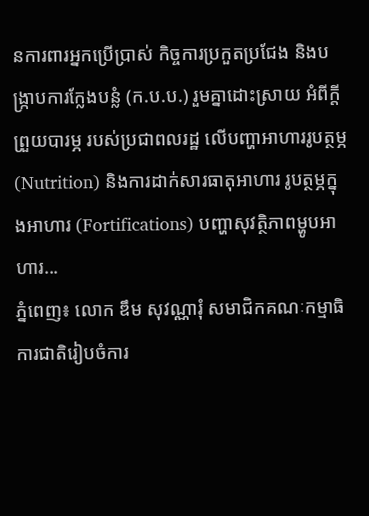នការពារអ្នកប្រើប្រាស់ កិច្ចការប្រកួតប្រជែង និងបង្រ្កាបការក្លែងបន្លំ (ក.ប.ប.) រួមគ្នាដោះស្រាយ អំពីក្ដីព្រួយបារម្ភ របស់ប្រជាពលរដ្ឋ លើបញ្ហាអាហាររូបត្ថម្ភ (Nutrition) និងការដាក់សារធាតុអាហារ រូបត្ថម្ភក្នុងអាហារ (Fortifications) បញ្ហាសុវត្ថិភាពម្ហូបអាហារ...
ភ្នំពេញ៖ លោក ឌឹម សុវណ្ណារុំ សមាជិកគណៈកម្មាធិការជាតិរៀបចំការ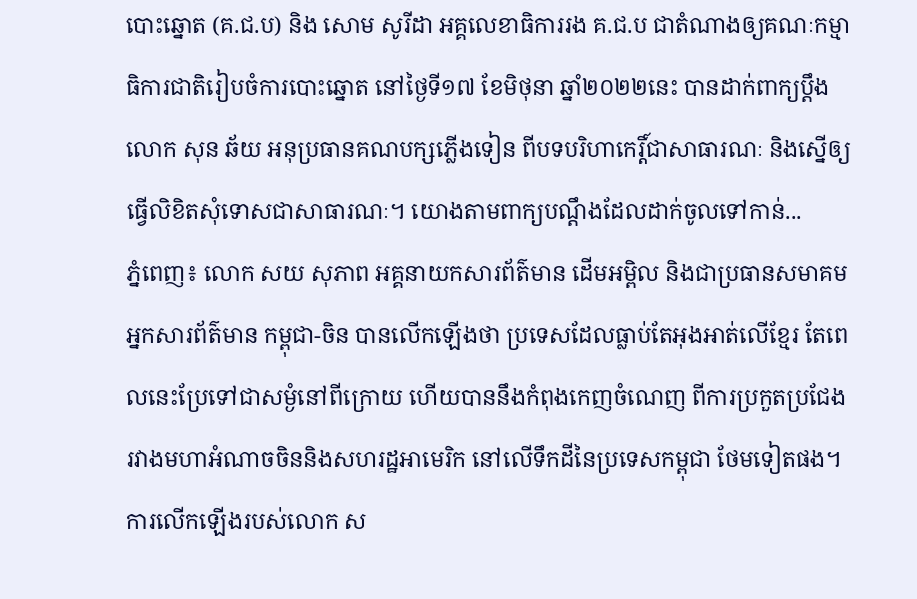បោះឆ្នោត (គ.ជ.ប) និង សោម សូរីដា អគ្គលេខាធិការរង គ.ជ.ប ជាតំណាងឲ្យគណៈកម្មាធិការជាតិរៀបចំការបោះឆ្នោត នៅថ្ងៃទី១៧ ខែមិថុនា ឆ្នាំ២០២២នេះ បានដាក់ពាក្យប្តឹងលោក សុន ឆ័យ អនុប្រធានគណបក្សភ្លើងទៀន ពីបទបរិហាកេរ្តិ៍ជាសាធារណៈ និងស្នើឲ្យធ្វើលិខិតសុំទោសជាសាធារណៈ។ យោងតាមពាក្យបណ្តឹងដែលដាក់ចូលទៅកាន់...
ភ្នំពេញ៖ លោក សយ សុភាព អគ្គនាយកសារព័ត៌មាន ដើមអម្ពិល និងជាប្រធានសមាគមអ្នកសារព័ត៌មាន កម្ពុជា-ចិន បានលើកឡើងថា ប្រទេសដែលធ្លាប់តែអុងអាត់លើខ្មែរ តែពេលនេះប្រែទៅជាសម្ងំនៅពីក្រោយ ហើយបាននឹងកំពុងកេញចំណេញ ពីការប្រកួតប្រជែង រវាងមហាអំណាចចិននិងសហរដ្ឋអាមេរិក នៅលើទឹកដីនៃប្រទេសកម្ពុជា ថែមទៀតផង។ ការលើកឡើងរបស់លោក ស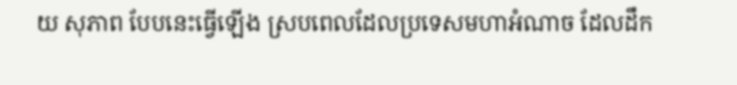យ សុភាព បែបនេះធ្វើឡើង ស្របពេលដែលប្រទេសមហាអំណាច ដែលដឹក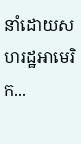នាំដោយសហរដ្ឋអាមេរិក...